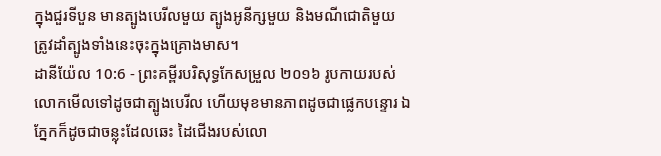ក្នុងជួរទីបួន មានត្បូងបេរីលមួយ ត្បូងអូនីក្សមួយ និងមណីជោតិមួយ ត្រូវដាំត្បូងទាំងនេះចុះក្នុងគ្រោងមាស។
ដានីយ៉ែល 10:6 - ព្រះគម្ពីរបរិសុទ្ធកែសម្រួល ២០១៦ រូបកាយរបស់លោកមើលទៅដូចជាត្បូងបេរីល ហើយមុខមានភាពដូចជាផ្លេកបន្ទោរ ឯភ្នែកក៏ដូចជាចន្លុះដែលឆេះ ដៃជើងរបស់លោ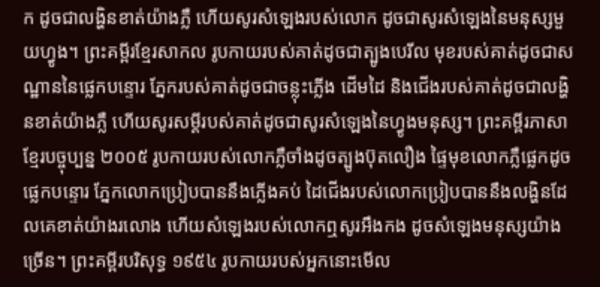ក ដូចជាលង្ហិនខាត់យ៉ាងភ្លឺ ហើយសូរសំឡេងរបស់លោក ដូចជាសូរសំឡេងនៃមនុស្សមួយហ្វូង។ ព្រះគម្ពីរខ្មែរសាកល រូបកាយរបស់គាត់ដូចជាត្បូងបេរីល មុខរបស់គាត់ដូចជាសណ្ឋាននៃផ្លេកបន្ទោរ ភ្នែករបស់គាត់ដូចជាចន្លុះភ្លើង ដើមដៃ និងជើងរបស់គាត់ដូចជាលង្ហិនខាត់យ៉ាងភ្លឺ ហើយសូរសម្ដីរបស់គាត់ដូចជាសូរសំឡេងនៃហ្វូងមនុស្ស។ ព្រះគម្ពីរភាសាខ្មែរបច្ចុប្បន្ន ២០០៥ រូបកាយរបស់លោកភ្លឺចាំងដូចត្បូងប៊ុតលឿង ផ្ទៃមុខលោកភ្លឺផ្លេកដូចផ្លេកបន្ទោរ ភ្នែកលោកប្រៀបបាននឹងភ្លើងគប់ ដៃជើងរបស់លោកប្រៀបបាននឹងលង្ហិនដែលគេខាត់យ៉ាងរលោង ហើយសំឡេងរបស់លោកឮសូរអឹងកង ដូចសំឡេងមនុស្សយ៉ាងច្រើន។ ព្រះគម្ពីរបរិសុទ្ធ ១៩៥៤ រូបកាយរបស់អ្នកនោះមើល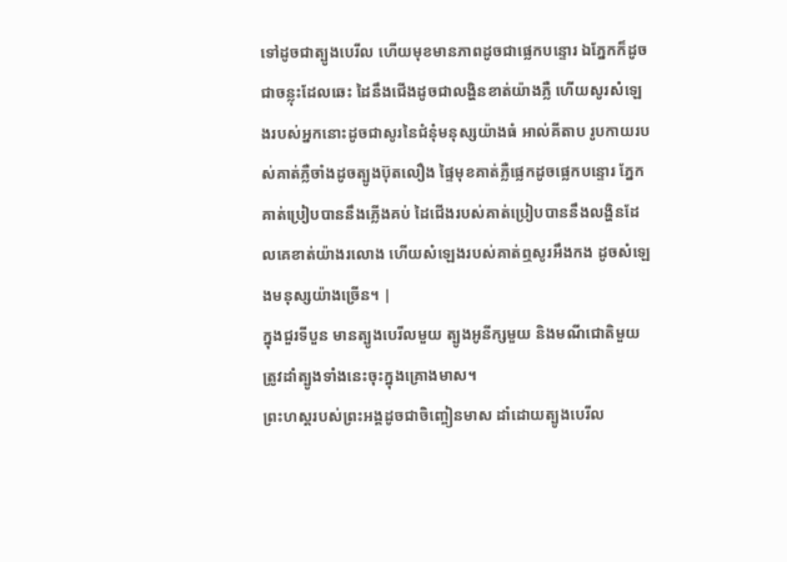ទៅដូចជាត្បូងបេរីល ហើយមុខមានភាពដូចជាផ្លេកបន្ទោរ ឯភ្នែកក៏ដូចជាចន្លុះដែលឆេះ ដៃនឹងជើងដូចជាលង្ហិនខាត់យ៉ាងភ្លឺ ហើយសូរសំឡេងរបស់អ្នកនោះដូចជាសូរនៃជំនុំមនុស្សយ៉ាងធំ អាល់គីតាប រូបកាយរបស់គាត់ភ្លឺចាំងដូចត្បូងប៊ុតលឿង ផ្ទៃមុខគាត់ភ្លឺផ្លេកដូចផ្លេកបន្ទោរ ភ្នែកគាត់ប្រៀបបាននឹងភ្លើងគប់ ដៃជើងរបស់គាត់ប្រៀបបាននឹងលង្ហិនដែលគេខាត់យ៉ាងរលោង ហើយសំឡេងរបស់គាត់ឮសូរអឹងកង ដូចសំឡេងមនុស្សយ៉ាងច្រើន។ |
ក្នុងជួរទីបួន មានត្បូងបេរីលមួយ ត្បូងអូនីក្សមួយ និងមណីជោតិមួយ ត្រូវដាំត្បូងទាំងនេះចុះក្នុងគ្រោងមាស។
ព្រះហស្តរបស់ព្រះអង្គដូចជាចិញ្ចៀនមាស ដាំដោយត្បូងបេរីល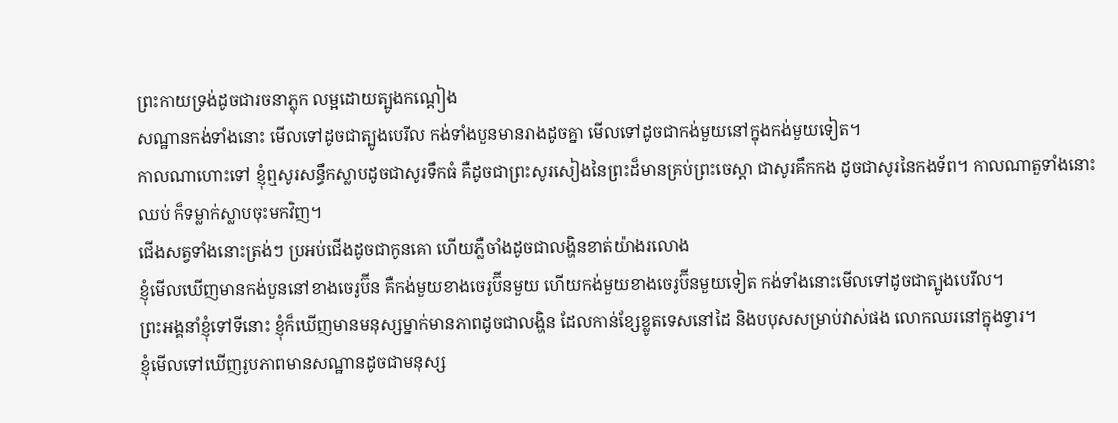ព្រះកាយទ្រង់ដូចជារចនាភ្លុក លម្អដោយត្បូងកណ្ដៀង
សណ្ឋានកង់ទាំងនោះ មើលទៅដូចជាត្បូងបេរីល កង់ទាំងបួនមានរាងដូចគ្នា មើលទៅដូចជាកង់មួយនៅក្នុងកង់មួយទៀត។
កាលណាហោះទៅ ខ្ញុំឮសូរសន្ធឹកស្លាបដូចជាសូរទឹកធំ គឺដូចជាព្រះសូរសៀងនៃព្រះដ៏មានគ្រប់ព្រះចេស្តា ជាសូរគឹកកង ដូចជាសូរនៃកងទ័ព។ កាលណាតួទាំងនោះឈប់ ក៏ទម្លាក់ស្លាបចុះមកវិញ។
ជើងសត្វទាំងនោះត្រង់ៗ ប្រអប់ជើងដូចជាកូនគោ ហើយភ្លឺចាំងដូចជាលង្ហិនខាត់យ៉ាងរលោង
ខ្ញុំមើលឃើញមានកង់បួននៅខាងចេរូប៊ីន គឺកង់មួយខាងចេរូប៊ីនមួយ ហើយកង់មួយខាងចេរូប៊ីនមួយទៀត កង់ទាំងនោះមើលទៅដូចជាត្បូងបេរីល។
ព្រះអង្គនាំខ្ញុំទៅទីនោះ ខ្ញុំក៏ឃើញមានមនុស្សម្នាក់មានភាពដូចជាលង្ហិន ដែលកាន់ខ្សែខ្លូតទេសនៅដៃ និងបបុសសម្រាប់វាស់ផង លោកឈរនៅក្នុងទ្វារ។
ខ្ញុំមើលទៅឃើញរូបភាពមានសណ្ឋានដូចជាមនុស្ស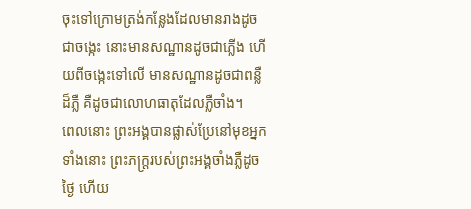ចុះទៅក្រោមត្រង់កន្លែងដែលមានរាងដូចជាចង្កេះ នោះមានសណ្ឋានដូចជាភ្លើង ហើយពីចង្កេះទៅលើ មានសណ្ឋានដូចជាពន្លឺដ៏ភ្លឺ គឺដូចជាលោហធាតុដែលភ្លឺចាំង។
ពេលនោះ ព្រះអង្គបានផ្លាស់ប្រែនៅមុខអ្នកទាំងនោះ ព្រះភក្ត្ររបស់ព្រះអង្គចាំងភ្លឺដូចថ្ងៃ ហើយ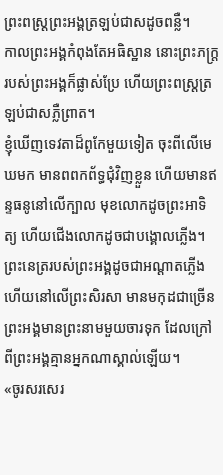ព្រះពស្ត្រព្រះអង្គត្រឡប់ជាសដូចពន្លឺ។
កាលព្រះអង្គកំពុងតែអធិស្ឋាន នោះព្រះភក្ត្ររបស់ព្រះអង្គក៏ផ្លាស់ប្រែ ហើយព្រះពស្ត្រត្រឡប់ជាសភ្លឺព្រាត។
ខ្ញុំឃើញទេវតាដ៏ពូកែមួយទៀត ចុះពីលើមេឃមក មានពពកព័ទ្ធជុំវិញខ្លួន ហើយមានឥន្ទធនូនៅលើក្បាល មុខលោកដូចព្រះអាទិត្យ ហើយជើងលោកដូចជាបង្គោលភ្លើង។
ព្រះនេត្ររបស់ព្រះអង្គដូចជាអណ្ដាតភ្លើង ហើយនៅលើព្រះសិរសា មានមកុដជាច្រើន ព្រះអង្គមានព្រះនាមមួយចារទុក ដែលក្រៅពីព្រះអង្គគ្មានអ្នកណាស្គាល់ឡើយ។
«ចូរសរសេរ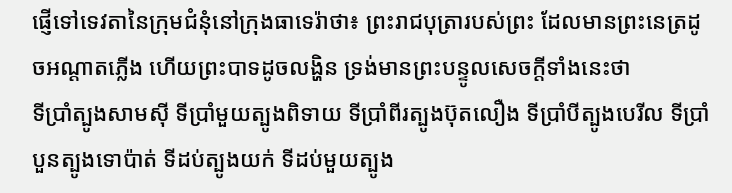ផ្ញើទៅទេវតានៃក្រុមជំនុំនៅក្រុងធាទេរ៉ាថា៖ ព្រះរាជបុត្រារបស់ព្រះ ដែលមានព្រះនេត្រដូចអណ្ដាតភ្លើង ហើយព្រះបាទដូចលង្ហិន ទ្រង់មានព្រះបន្ទូលសេចក្តីទាំងនេះថា
ទីប្រាំត្បូងសាមស៊ី ទីប្រាំមួយត្បូងពិទាយ ទីប្រាំពីរត្បូងប៊ុតលឿង ទីប្រាំបីត្បូងបេរីល ទីប្រាំបួនត្បូងទោប៉ាត់ ទីដប់ត្បូងយក់ ទីដប់មួយត្បូង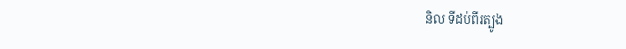និល ទីដប់ពីរត្បូង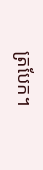ត្របែក។